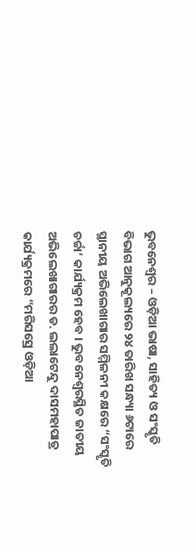ଭୁବନେଶ୍ୱର – ଓଡ଼ିଆ ଭାଷା, ସାହିତ୍ୟ ଓ ସଂସ୍କୃତି ବିଭାଗ ଆନୁକୂଲ୍ୟରେ ୨୪ ତାରିଖ ସନ୍ଧ୍ୟା ୬ଟାରେ ସ୍ଥାନୀୟ ଅଭିଲେଖାଗାର ସମ୍ମିଳନୀ କକ୍ଷରେ “ସଂସ୍କୃତି ଚର୍ଚ୍ଚା’ କାର୍ଯ୍ୟକ୍ରମ ହେବ । ଭୁବନେଶ୍ୱରସ୍ଥିତ ଜାତୀୟ ଅଭିଲେଖାଗାରର ଡ. ଲଲାଟେନ୍ଦୁ ଦାସମହାପାତ୍ର କାର୍ଯ୍ୟକ୍ରମରେ “ମରିସସ୍ରେ ଓଡ଼ିଆ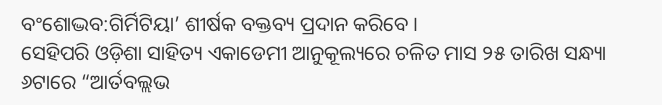ବଂଶୋଦ୍ଭବ:ଗିର୍ମିଟିୟା’ ଶୀର୍ଷକ ବକ୍ତବ୍ୟ ପ୍ରଦାନ କରିବେ ।
ସେହିପରି ଓଡ଼ିଶା ସାହିତ୍ୟ ଏକାଡେମୀ ଆନୁକୂଲ୍ୟରେ ଚଳିତ ମାସ ୨୫ ତାରିଖ ସନ୍ଧ୍ୟା ୬ଟାରେ “ଆର୍ତବଲ୍ଲଭ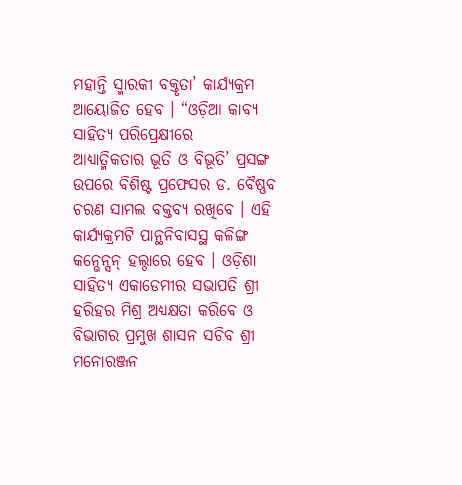ମହାନ୍ତି ସ୍ମାରକୀ ବକ୍ତୃତା’ କାର୍ଯ୍ୟକ୍ରମ ଆୟୋଜିତ ହେବ । “ଓଡ଼ିଆ କାବ୍ୟ ସାହିତ୍ୟ ପରିପ୍ରେକ୍ଷୀରେ
ଆଧ୍ୟାତ୍ମିକତାର ଭୂତି ଓ ବିଭୂତି’ ପ୍ରସଙ୍ଗ ଉପରେ ବିଶିଷ୍ଟ ପ୍ରଫେସର ଡ. ବୈଷ୍ଣବ ଚରଣ ସାମଲ ବକ୍ତବ୍ୟ ରଖିବେ । ଏହି କାର୍ଯ୍ୟକ୍ରମଟି ପାନ୍ଥନିବାସସ୍ଥ କଳିଙ୍ଗ କନ୍ଭେନ୍ସନ୍ ହଲ୍ଠାରେ ହେବ । ଓଡ଼ିଶା ସାହିତ୍ୟ ଏକାଡେମୀର ସଭାପତି ଶ୍ରୀ ହରିହର ମିଶ୍ର ଅଧ୍ୟକ୍ଷତା କରିବେ ଓ ବିଭାଗର ପ୍ରମୁଖ ଶାସନ ସଚିବ ଶ୍ରୀ ମନୋରଞ୍ଜନ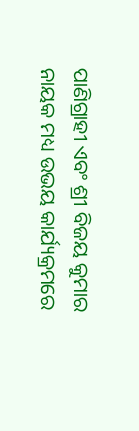ପାଣିଗ୍ରାହୀ ଏବଂ ଶ୍ରୀ ବିଜୟ କୁମାର ନାୟକ ମଧ୍ୟ ଉଭୟ କାର୍ଯ୍ୟକ୍ରମରେ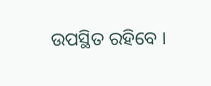ଉପସ୍ଥିତ ରହିବେ ।